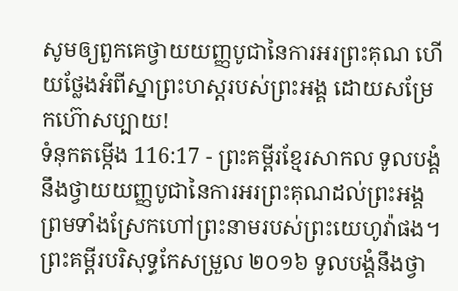សូមឲ្យពួកគេថ្វាយយញ្ញបូជានៃការអរព្រះគុណ ហើយថ្លែងអំពីស្នាព្រះហស្តរបស់ព្រះអង្គ ដោយសម្រែកហ៊ោសប្បាយ!
ទំនុកតម្កើង 116:17 - ព្រះគម្ពីរខ្មែរសាកល ទូលបង្គំនឹងថ្វាយយញ្ញបូជានៃការអរព្រះគុណដល់ព្រះអង្គ ព្រមទាំងស្រែកហៅព្រះនាមរបស់ព្រះយេហូវ៉ាផង។ ព្រះគម្ពីរបរិសុទ្ធកែសម្រួល ២០១៦ ទូលបង្គំនឹងថ្វា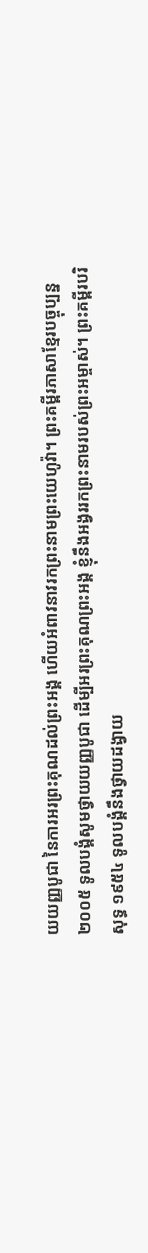យយញ្ញបូជា នៃការអរព្រះគុណដល់ព្រះអង្គ ហើយអំពាវនាវរកព្រះនាមព្រះយេហូវ៉ា។ ព្រះគម្ពីរភាសាខ្មែរបច្ចុប្បន្ន ២០០៥ ទូលបង្គំសូមថ្វាយយញ្ញបូជា ដើម្បីអរព្រះគុណព្រះអង្គ ខ្ញុំនឹងអង្វររកព្រះនាមរបស់ព្រះអម្ចាស់។ ព្រះគម្ពីរបរិសុទ្ធ ១៩៥៤ ទូលបង្គំនឹងថ្វាយដង្វាយ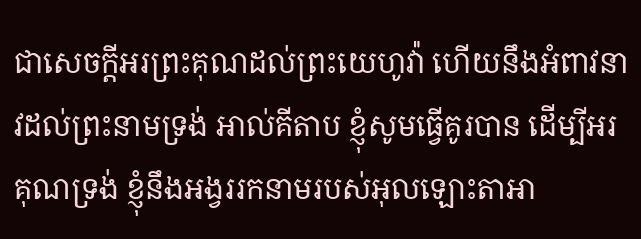ជាសេចក្ដីអរព្រះគុណដល់ព្រះយេហូវ៉ា ហើយនឹងអំពាវនាវដល់ព្រះនាមទ្រង់ អាល់គីតាប ខ្ញុំសូមធ្វើគូរបាន ដើម្បីអរគុណទ្រង់ ខ្ញុំនឹងអង្វររកនាមរបស់អុលឡោះតាអា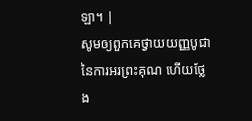ឡា។ |
សូមឲ្យពួកគេថ្វាយយញ្ញបូជានៃការអរព្រះគុណ ហើយថ្លែង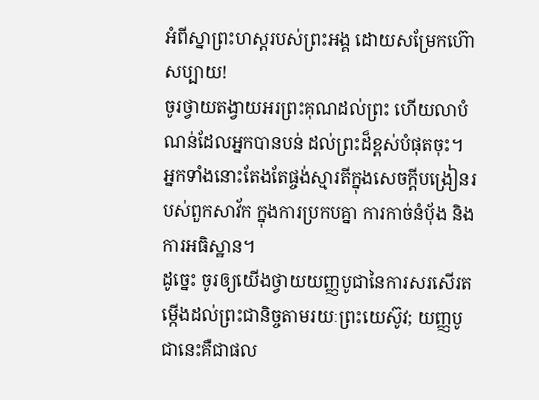អំពីស្នាព្រះហស្តរបស់ព្រះអង្គ ដោយសម្រែកហ៊ោសប្បាយ!
ចូរថ្វាយតង្វាយអរព្រះគុណដល់ព្រះ ហើយលាបំណន់ដែលអ្នកបានបន់ ដល់ព្រះដ៏ខ្ពស់បំផុតចុះ។
អ្នកទាំងនោះតែងតែផ្ចង់ស្មារតីក្នុងសេចក្ដីបង្រៀនរបស់ពួកសាវ័ក ក្នុងការប្រកបគ្នា ការកាច់នំប៉័ង និងការអធិស្ឋាន។
ដូច្នេះ ចូរឲ្យយើងថ្វាយយញ្ញបូជានៃការសរសើរតម្កើងដល់ព្រះជានិច្ចតាមរយៈព្រះយេស៊ូវ; យញ្ញបូជានេះគឺជាផល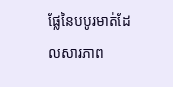ផ្លែនៃបបូរមាត់ដែលសារភាព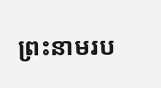ព្រះនាមរប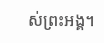ស់ព្រះអង្គ។